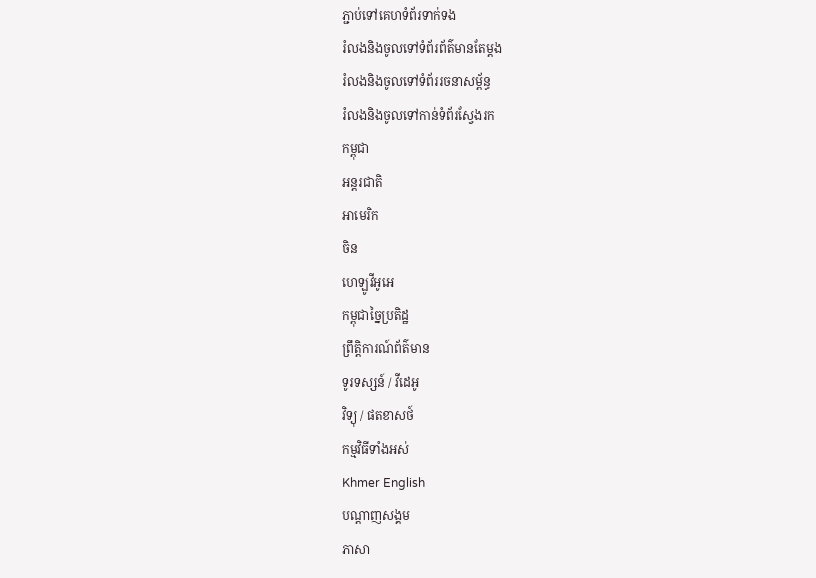ភ្ជាប់ទៅគេហទំព័រទាក់ទង
រំលងនិងចូលទៅទំព័រព័ត៌មានតែម្តង
រំលងនិងចូលទៅទំព័ររចនាសម្ព័ន្ធ
រំលងនិងចូលទៅកាន់ទំព័រស្វែងរក
កម្ពុជា
អន្តរជាតិ
អាមេរិក
ចិន
ហេឡូវីអូអេ
កម្ពុជាច្នៃប្រតិដ្ឋ
ព្រឹត្តិការណ៍ព័ត៌មាន
ទូរទស្សន៍ / វីដេអូ
វិទ្យុ / ផតខាសថ៍
កម្មវិធីទាំងអស់
Khmer English
បណ្តាញសង្គម
ភាសា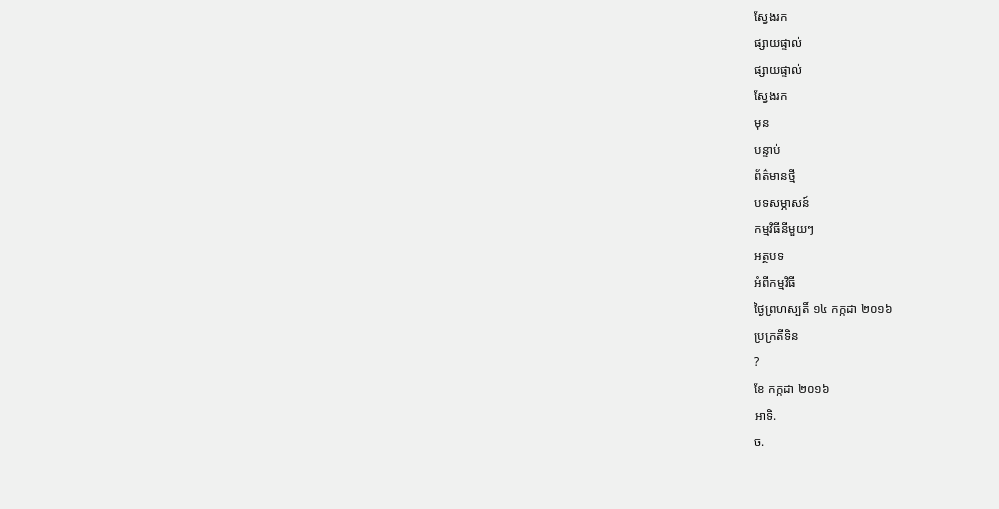ស្វែងរក
ផ្សាយផ្ទាល់
ផ្សាយផ្ទាល់
ស្វែងរក
មុន
បន្ទាប់
ព័ត៌មានថ្មី
បទសម្ភាសន៍
កម្មវិធីនីមួយៗ
អត្ថបទ
អំពីកម្មវិធី
ថ្ងៃព្រហស្បតិ៍ ១៤ កក្កដា ២០១៦
ប្រក្រតីទិន
?
ខែ កក្កដា ២០១៦
អាទិ.
ច.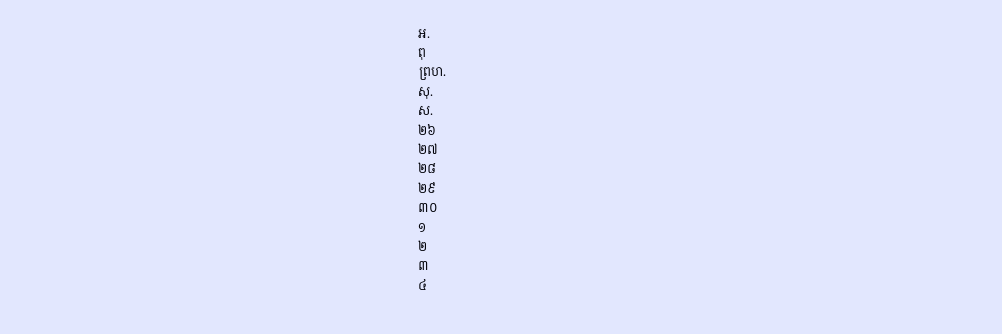អ.
ពុ
ព្រហ.
សុ.
ស.
២៦
២៧
២៨
២៩
៣០
១
២
៣
៤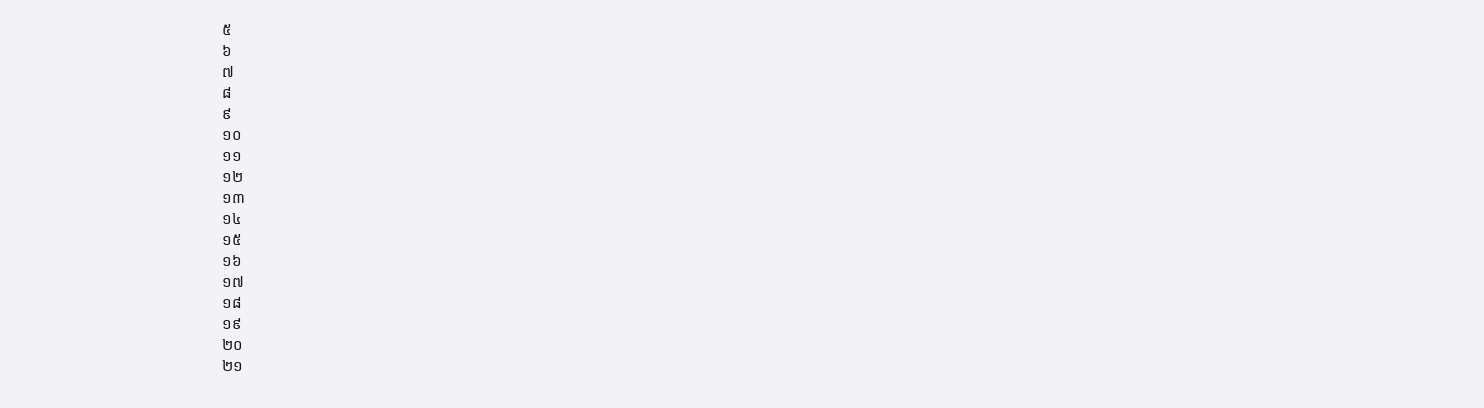៥
៦
៧
៨
៩
១០
១១
១២
១៣
១៤
១៥
១៦
១៧
១៨
១៩
២០
២១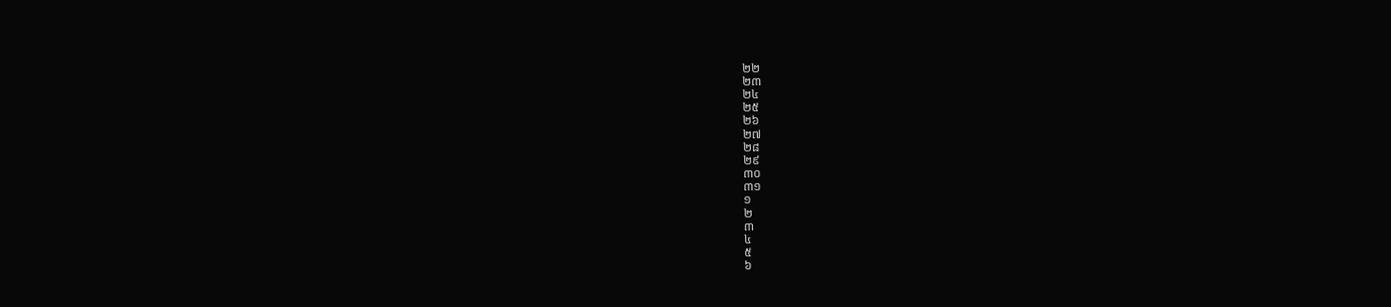២២
២៣
២៤
២៥
២៦
២៧
២៨
២៩
៣០
៣១
១
២
៣
៤
៥
៦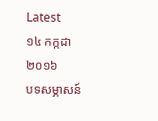Latest
១៤ កក្កដា ២០១៦
បទសម្ភាសន៍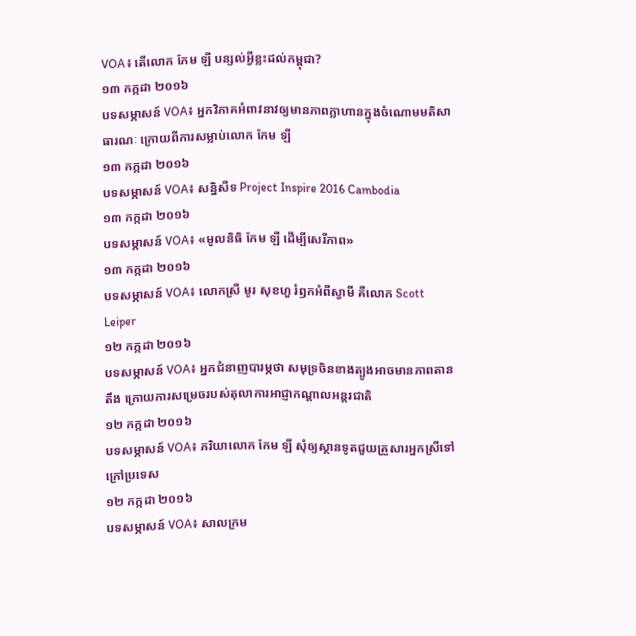VOA៖ តើលោក កែម ឡី បន្សល់អ្វីខ្លះដល់កម្ពុជា?
១៣ កក្កដា ២០១៦
បទសម្ភាសន៍ VOA៖ អ្នកវិភាគអំពាវនាវឲ្យមានភាពក្លាហានក្នុងចំណោមមតិសាធារណៈ ក្រោយពីការសម្លាប់លោក កែម ឡី
១៣ កក្កដា ២០១៦
បទសម្ភាសន៍ VOA៖ សន្និសីទ Project Inspire 2016 Cambodia
១៣ កក្កដា ២០១៦
បទសម្ភាសន៍ VOA៖ «មូលនិធិ កែម ឡី ដើម្បីសេរីភាព»
១៣ កក្កដា ២០១៦
បទសម្ភាសន៍ VOA៖ លោកស្រី មូរ សុខហួ រំឭកអំពីស្វាមី គឺលោក Scott Leiper
១២ កក្កដា ២០១៦
បទសម្ភាសន៍ VOA៖ អ្នកជំនាញបារម្ភថា សមុទ្រចិនខាងត្បូងអាចមានភាពតានតឹង ក្រោយការសម្រេចរបស់តុលាការអាជ្ញាកណ្តាលអន្តរជាតិ
១២ កក្កដា ២០១៦
បទសម្ភាសន៍ VOA៖ ភរិយាលោក កែម ឡី សុំឲ្យស្ថានទូតជួយគ្រួសារអ្នកស្រីទៅក្រៅប្រទេស
១២ កក្កដា ២០១៦
បទសម្ភាសន៍ VOA៖ សាលក្រម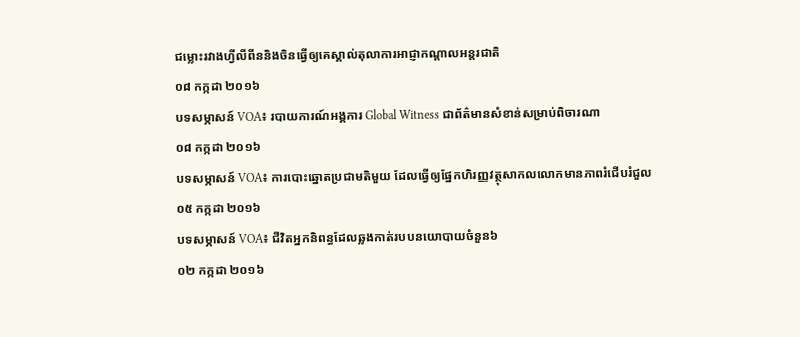ជម្លោះរវាងហ្វីលីពីននិងចិនធ្វើឲ្យគេស្គាល់តុលាការអាជ្ញាកណ្តាលអន្តរជាតិ
០៨ កក្កដា ២០១៦
បទសម្ភាសន៍ VOA៖ របាយការណ៍អង្គការ Global Witness ជាព័ត៌មានសំខាន់សម្រាប់ពិចារណា
០៨ កក្កដា ២០១៦
បទសម្ភាសន៍ VOA៖ ការបោះឆ្នោតប្រជាមតិមួយ ដែលធ្វើឲ្យផ្នែកហិរញ្ញវត្ថុសាកលលោកមានភាពរំជើបរំជួល
០៥ កក្កដា ២០១៦
បទសម្ភាសន៍ VOA៖ ជីវិតអ្នកនិពន្ធដែលឆ្លងកាត់របបនយោបាយចំនួន៦
០២ កក្កដា ២០១៦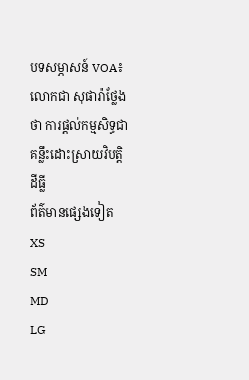បទសម្ភាសន៍ VOA៖ លោកជា សុផារ៉ាថ្លែងថា ការផ្តល់កម្មសិទ្ធជាគន្លឹះដោះស្រាយវិបត្តិដីធ្លី
ព័ត៌មានផ្សេងទៀត
XS
SM
MD
LG